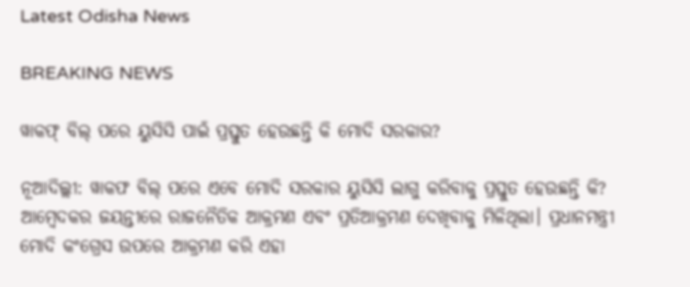Latest Odisha News

BREAKING NEWS

ୱାକଫ୍ ବିଲ୍ ପରେ ୟୁସିସି ପାଇଁ ପ୍ରସ୍ତୁତ ହେଉଛନ୍ତି କି ମୋଦି ସରକାର?

ନୂଆଦିଲ୍ଲୀ: ୱାକଫ ବିଲ୍ ପରେ ଏବେ ମୋଦି ସରକାର ୟୁସିସି ଲାଗୁ କରିବାକୁ ପ୍ରସ୍ତୁତ ହେଉଛନ୍ତି କି? ଆମ୍ବେଦକର ଜୟନ୍ତୀରେ ରାଜନୈତିକ ଆକ୍ରମଣ ଏବଂ ପ୍ରତିଆକ୍ରମଣ ଦେଖିବାକୁ ମିଳିଥିଲା। ପ୍ରଧାନମନ୍ତ୍ରୀ ମୋଦି କଂଗ୍ରେସ ଉପରେ ଆକ୍ରମଣ କରି ଏହା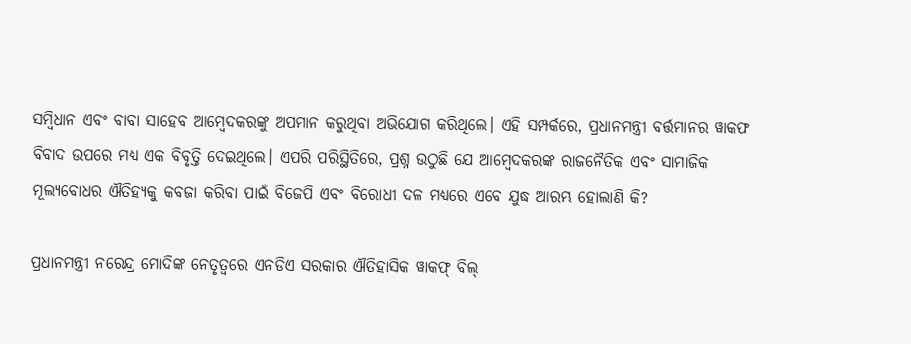ସମ୍ବିଧାନ ଏବଂ ବାବା ସାହେବ ଆମ୍ବେଦକରଙ୍କୁ ଅପମାନ କରୁଥିବା ଅଭିଯୋଗ କରିଥିଲେ। ଏହି ସମ୍ପର୍କରେ, ପ୍ରଧାନମନ୍ତ୍ରୀ ବର୍ତ୍ତମାନର ୱାକଫ ବିବାଦ ଉପରେ ମଧ୍ୟ ଏକ ବିବୃତ୍ତି ଦେଇଥିଲେ। ଏପରି ପରିସ୍ଥିତିରେ, ପ୍ରଶ୍ନ ଉଠୁଛି ଯେ ଆମ୍ବେଦକରଙ୍କ ରାଜନୈତିକ ଏବଂ ସାମାଜିକ ମୂଲ୍ୟବୋଧର ଐତିହ୍ୟକୁ କବଜା କରିବା ପାଇଁ ବିଜେପି ଏବଂ ବିରୋଧୀ ଦଳ ମଧ୍ୟରେ ଏବେ ଯୁଦ୍ଧ ଆରମ୍ଭ ହୋଲାଣି କି?

ପ୍ରଧାନମନ୍ତ୍ରୀ ନରେନ୍ଦ୍ର ମୋଦିଙ୍କ ନେତୃତ୍ୱରେ ଏନଡିଏ ସରକାର ଐତିହାସିକ ୱାକଫ୍ ବିଲ୍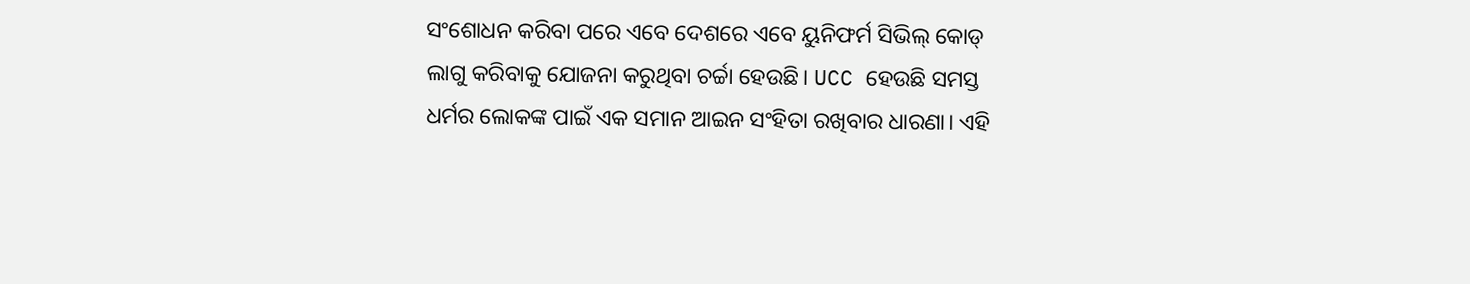ସଂଶୋଧନ କରିବା ପରେ ଏବେ ଦେଶରେ ଏବେ ୟୁନିଫର୍ମ ସିଭିଲ୍ କୋଡ୍ ଲାଗୁ କରିବାକୁ ଯୋଜନା କରୁଥିବା ଚର୍ଚ୍ଚା ହେଉଛି। UCC ହେଉଛି ସମସ୍ତ ଧର୍ମର ଲୋକଙ୍କ ପାଇଁ ଏକ ସମାନ ଆଇନ ସଂହିତା ରଖିବାର ଧାରଣା। ଏହି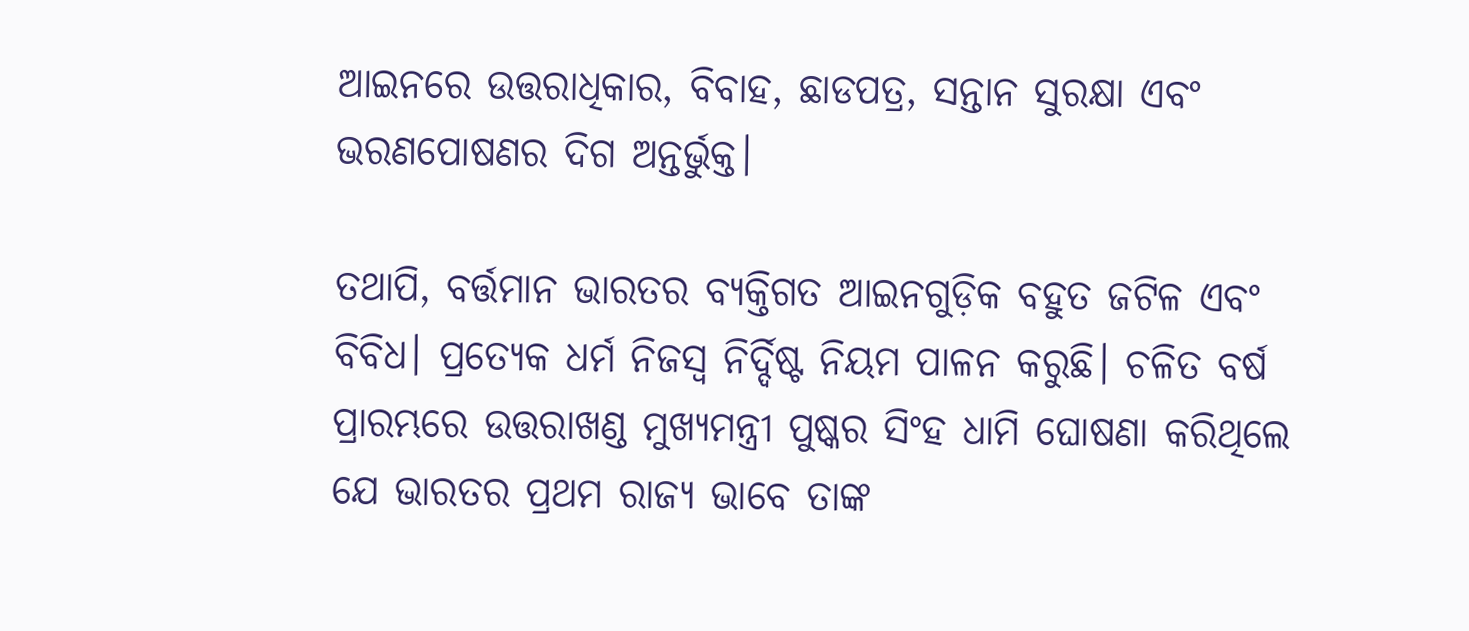ଆଇନରେ ଉତ୍ତରାଧିକାର, ବିବାହ, ଛାଡପତ୍ର, ସନ୍ତାନ ସୁରକ୍ଷା ଏବଂ ଭରଣପୋଷଣର ଦିଗ ଅନ୍ତର୍ଭୁକ୍ତ।

ତଥାପି, ବର୍ତ୍ତମାନ ଭାରତର ବ୍ୟକ୍ତିଗତ ଆଇନଗୁଡ଼ିକ ବହୁତ ଜଟିଳ ଏବଂ ବିବିଧ। ପ୍ରତ୍ୟେକ ଧର୍ମ ନିଜସ୍ୱ ନିର୍ଦ୍ଦିଷ୍ଟ ନିୟମ ପାଳନ କରୁଛି। ଚଳିତ ବର୍ଷ ପ୍ରାରମ୍ଭରେ ଉତ୍ତରାଖଣ୍ଡ ମୁଖ୍ୟମନ୍ତ୍ରୀ ପୁଷ୍କର ସିଂହ ଧାମି ଘୋଷଣା କରିଥିଲେ ଯେ ଭାରତର ପ୍ରଥମ ରାଜ୍ୟ ଭାବେ ତାଙ୍କ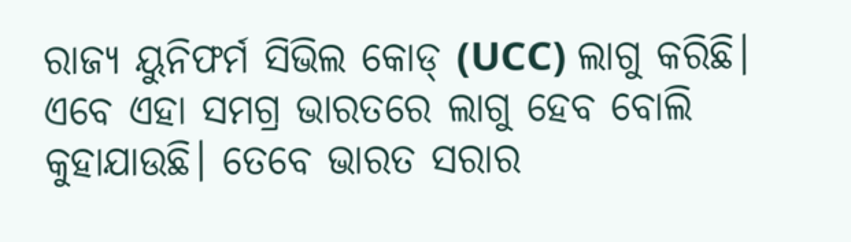ରାଜ୍ୟ ୟୁନିଫର୍ମ ସିଭିଲ କୋଡ୍ (UCC) ଲାଗୁ କରିଛି। ଏବେ ଏହା ସମଗ୍ର ଭାରତରେ ଲାଗୁ ହେବ ବୋଲି କୁହାଯାଉଛି। ତେବେ ଭାରତ ସରାର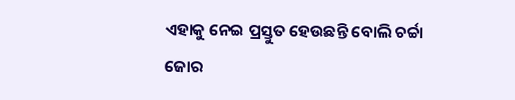ଏହାକୁ ନେଇ ପ୍ରସ୍ତୁତ ହେଉଛନ୍ତି ବୋଲି ଚର୍ଚ୍ଚା ଜୋର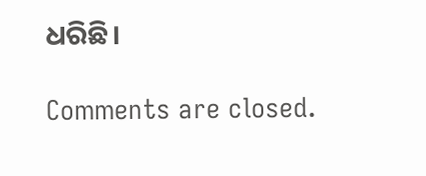ଧରିଛି।

Comments are closed.